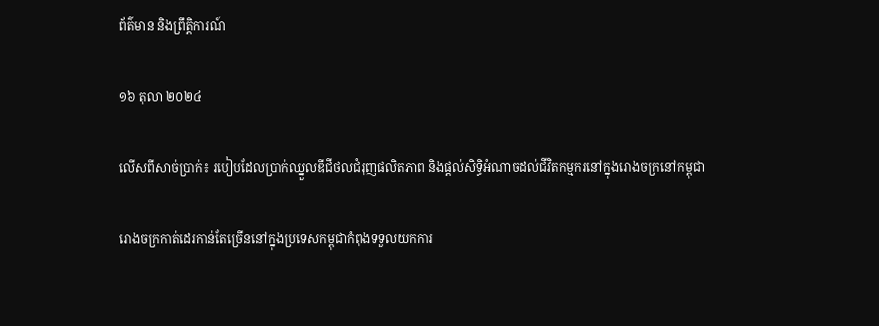ព័ត៌មាន និងព្រឹត្តិការណ៍

១៦ តុលា ២០២៤

លើសពីសាច់ប្រាក់៖ របៀបដែលប្រាក់ឈ្នួលឌីជីថលជំរុញផលិតភាព និងផ្តល់សិទ្ធិអំណាចដល់ជីវិតកម្មករនៅក្នុងរោងចក្រនៅកម្ពុជា

រោងចក្រកាត់ដេរកាន់តែច្រើននៅក្នុងប្រទេសកម្ពុជាកំពុងទទួលយកការ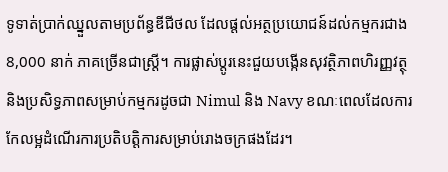ទូទាត់ប្រាក់ឈ្នួលតាមប្រព័ន្ធឌីជីថល ដែលផ្តល់អត្ថប្រយោជន៍ដល់កម្មករជាង 8,000 នាក់ ភាគច្រើនជាស្ត្រី។ ការផ្លាស់ប្តូរនេះជួយបង្កើនសុវត្ថិភាពហិរញ្ញវត្ថុ និងប្រសិទ្ធភាពសម្រាប់កម្មករដូចជា Nimul និង Navy ខណៈពេលដែលការកែលម្អដំណើរការប្រតិបត្តិការសម្រាប់រោងចក្រផងដែរ។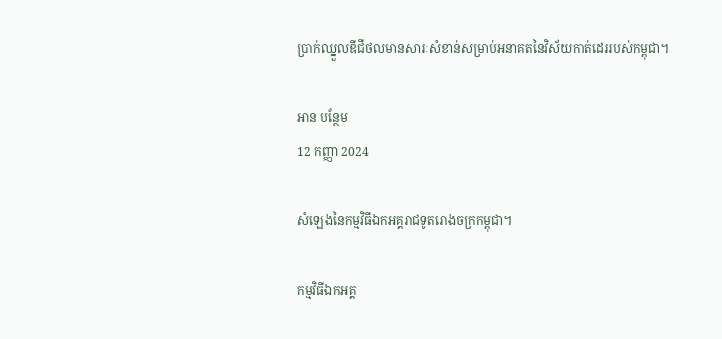ប្រាក់ឈ្នួលឌីជីថលមានសារៈសំខាន់សម្រាប់អនាគតនៃវិស័យកាត់ដេររបស់កម្ពុជា។

អាន បន្ថែម
12 កញ្ញា 2024

សំឡេងនៃកម្មវិធីឯកអគ្គរាជទូតរោងចក្រកម្ពុជា។

កម្មវិធីឯកអគ្គ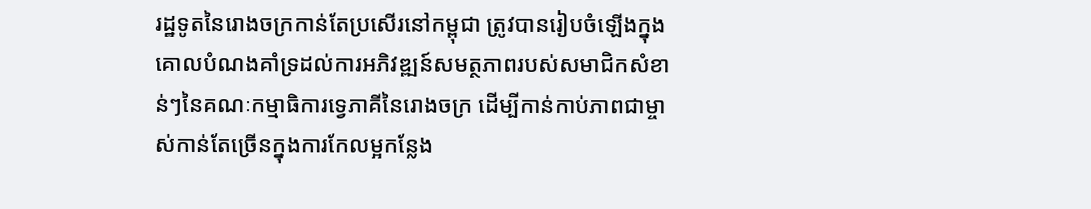រដ្ឋទូតនៃរោងចក្រកាន់តែប្រសើរនៅកម្ពុជា ត្រូវបានរៀបចំឡើងក្នុងគោលបំណងគាំទ្រដល់ការអភិវឌ្ឍន៍សមត្ថភាពរបស់សមាជិកសំខាន់ៗនៃគណៈកម្មាធិការទ្វេភាគីនៃរោងចក្រ ដើម្បីកាន់កាប់ភាពជាម្ចាស់កាន់តែច្រើនក្នុងការកែលម្អកន្លែង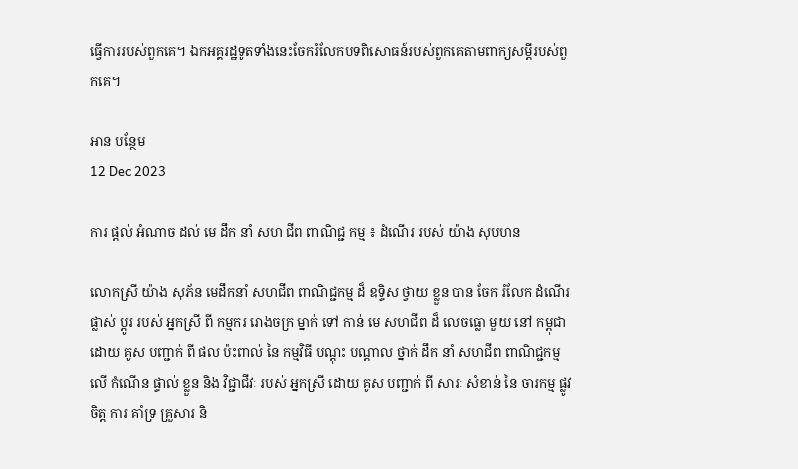ធ្វើការរបស់ពួកគេ។ ឯកអគ្គរដ្ឋទូតទាំងនេះចែករំលែកបទពិសោធន៍របស់ពួកគេតាមពាក្យសម្ដីរបស់ពួកគេ។

អាន បន្ថែម
12 Dec 2023

ការ ផ្តល់ អំណាច ដល់ មេ ដឹក នាំ សហ ជីព ពាណិជ្ជ កម្ម ៖ ដំណើរ របស់ យ៉ាង សុបហន

លោកស្រី យ៉ាង សុភ័ន មេដឹកនាំ សហជីព ពាណិជ្ជកម្ម ដ៏ ឧទ្ទិស ថ្វាយ ខ្លួន បាន ចែក រំលែក ដំណើរ ផ្លាស់ ប្តូរ របស់ អ្នកស្រី ពី កម្មករ រោងចក្រ ម្នាក់ ទៅ កាន់ មេ សហជីព ដ៏ លេចធ្លោ មួយ នៅ កម្ពុជា ដោយ គូស បញ្ជាក់ ពី ផល ប៉ះពាល់ នៃ កម្មវិធី បណ្តុះ បណ្តាល ថ្នាក់ ដឹក នាំ សហជីព ពាណិជ្ជកម្ម លើ កំណើន ផ្ទាល់ ខ្លួន និង វិជ្ជាជីវៈ របស់ អ្នកស្រី ដោយ គូស បញ្ជាក់ ពី សារៈ សំខាន់ នៃ ចារកម្ម ផ្លូវ ចិត្ត ការ គាំទ្រ គ្រួសារ និ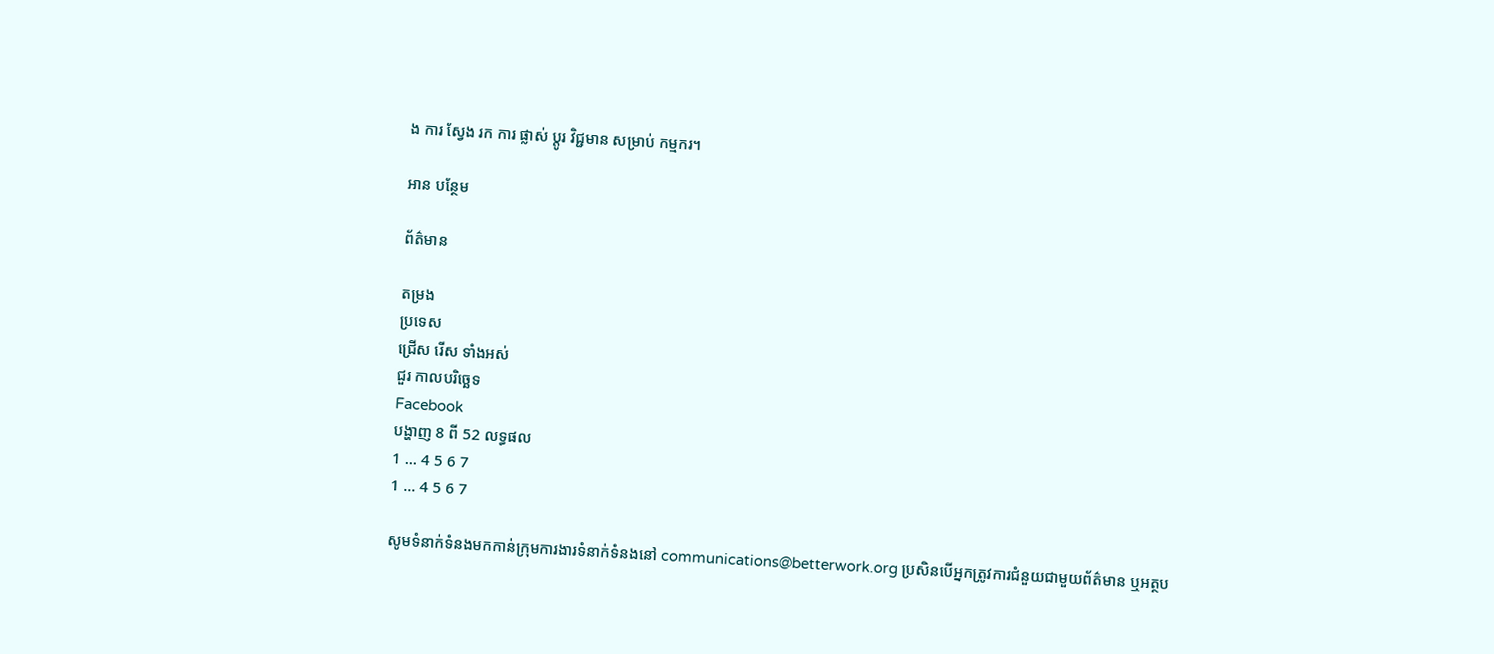ង ការ ស្វែង រក ការ ផ្លាស់ ប្តូរ វិជ្ជមាន សម្រាប់ កម្មករ។

អាន បន្ថែម

ព័ត៌មាន

តម្រង
ប្រទេស
ជ្រើស រើស ទាំងអស់
ជួរ កាលបរិច្ឆេទ
Facebook
បង្ហាញ 8 ពី 52 លទ្ធផល
1 ... 4 5 6 7
1 ... 4 5 6 7

សូមទំនាក់ទំនងមកកាន់ក្រុមការងារទំនាក់ទំនងនៅ communications@betterwork.org ប្រសិនបើអ្នកត្រូវការជំនួយជាមួយព័ត៌មាន ឬអត្ថប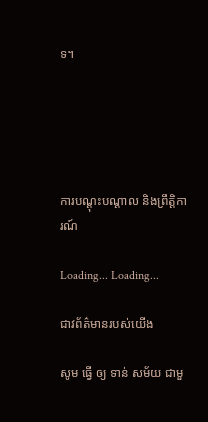ទ។





ការបណ្តុះបណ្តាល និងព្រឹត្តិការណ៍

Loading... Loading...

ជាវព័ត៌មានរបស់យើង

សូម ធ្វើ ឲ្យ ទាន់ សម័យ ជាមួ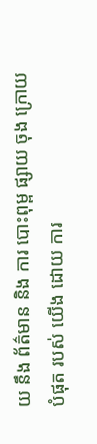យ នឹង ព័ត៌មាន និង ការ បោះពុម្ព ផ្សាយ ចុង ក្រោយ បំផុត របស់ យើង ដោយ ការ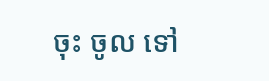ចុះ ចូល ទៅ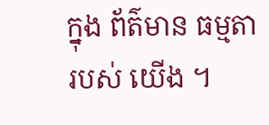ក្នុង ព័ត៌មាន ធម្មតា របស់ យើង ។